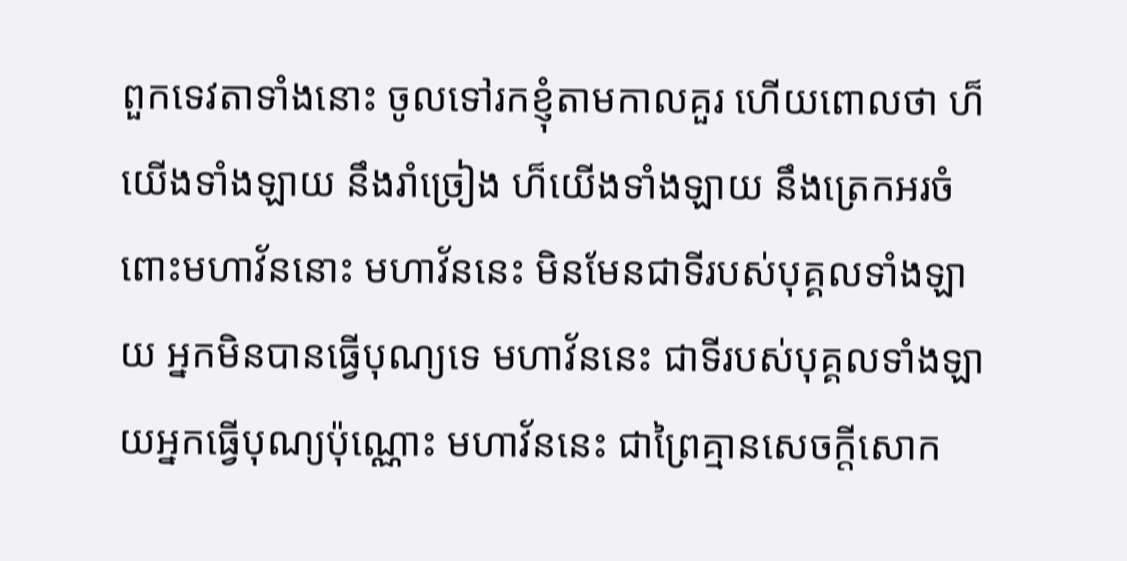ពួកទេវតាទាំងនោះ ចូលទៅរកខ្ញុំតាមកាលគួរ ហើយពោលថា ហ៏យើងទាំងឡាយ នឹងរាំច្រៀង ហ៏យើងទាំងឡាយ នឹងត្រេកអរចំពោះមហាវ័ននោះ មហាវ័ននេះ មិនមែនជាទីរបស់បុគ្គលទាំងឡាយ អ្នកមិនបានធ្វើបុណ្យទេ មហាវ័ននេះ ជាទីរបស់បុគ្គលទាំងឡាយអ្នកធ្វើបុណ្យប៉ុណ្ណោះ មហាវ័ននេះ ជាព្រៃគ្មានសេចកី្តសោក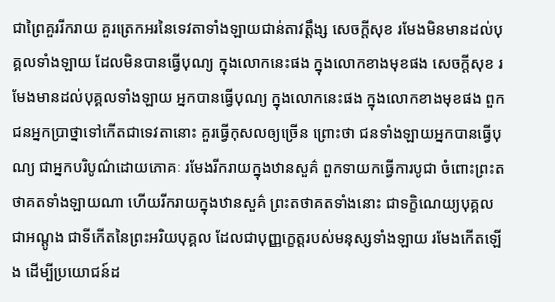ជាព្រៃគួររីករាយ គួរត្រេកអរនៃទេវតាទាំងឡាយជាន់តាវត្តឹង្ស សេចកី្តសុខ រមែងមិនមានដល់បុគ្គលទាំងឡាយ ដែលមិនបានធ្វើបុណ្យ ក្នុងលោកនេះផង ក្នុងលោកខាងមុខផង សេចកី្តសុខ រមែងមានដល់បុគ្គលទាំងឡាយ អ្នកបានធ្វើបុណ្យ ក្នុងលោកនេះផង ក្នុងលោកខាងមុខផង ពួកជនអ្នកប្រាថ្នាទៅកើតជាទេវតានោះ គួរធ្វើកុសលឲ្យច្រើន ព្រោះថា ជនទាំងឡាយអ្នកបានធ្វើបុណ្យ ជាអ្នកបរិបូណ៌ដោយភោគៈ រមែងរីករាយក្នុងឋានសួគ៌ ពួកទាយកធ្វើការបូជា ចំពោះព្រះតថាគតទាំងឡាយណា ហើយរីករាយក្នុងឋានសួគ៌ ព្រះតថាគតទាំងនោះ ជាទក្ខិណេយ្យបុគ្គល ជាអណ្តូង ជាទីកើតនៃព្រះអរិយបុគ្គល ដែលជាបុញ្ញក្ខេត្តរបស់មនុស្សទាំងឡាយ រមែងកើតឡើង ដើម្បីប្រយោជន៍ដ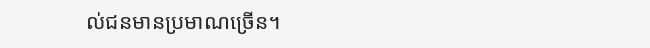ល់ជនមានប្រមាណច្រើន។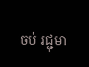ចប់ រជ្ជុមា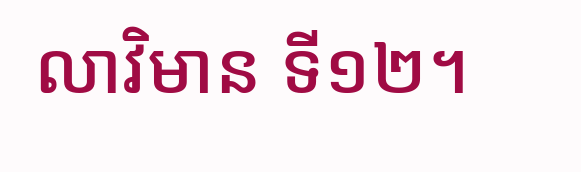លាវិមាន ទី១២។